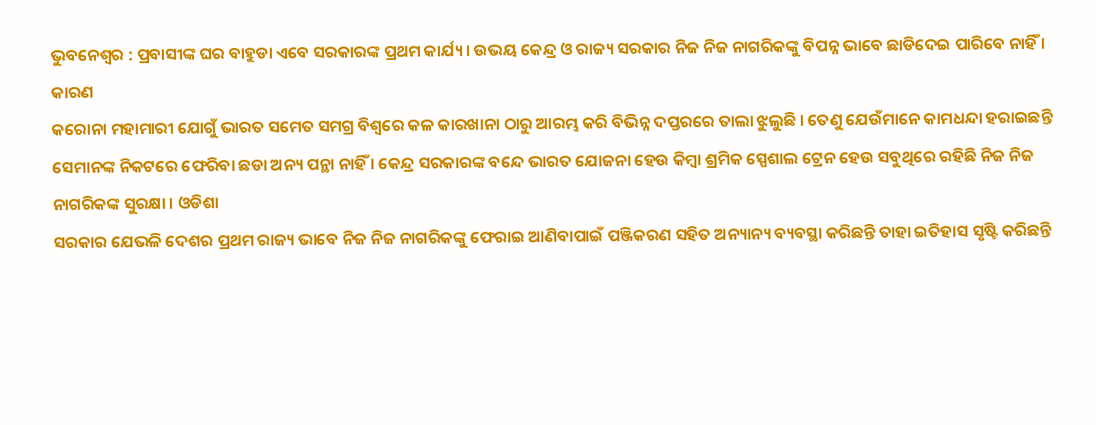ଭୁବନେଶ୍ୱର : ପ୍ରବାସୀଙ୍କ ଘର ବାହୁଡା ଏବେ ସରକାରଙ୍କ ପ୍ରଥମ କାର୍ଯ୍ୟ । ଉଭୟ କେନ୍ଦ୍ର ଓ ରାଜ୍ୟ ସରକାର ନିଜ ନିଜ ନାଗରିକଙ୍କୁ ବିପନ୍ନ ଭାବେ ଛାଡିଦେଇ ପାରିବେ ନାହିଁ । କାରଣ
କରୋନା ମହାମାରୀ ଯୋଗୁଁ ଭାରତ ସମେତ ସମଗ୍ର ବିଶ୍ୱରେ କଳ କାରଖାନା ଠାରୁ ଆରମ୍ଭ କରି ବିଭିନ୍ନ ଦପ୍ତରରେ ତାଲା ଝୁଲୁଛି । ତେଣୁ ଯେଉଁମାନେ କାମଧନ୍ଦା ହରାଇଛନ୍ତି ସେମାନଙ୍କ ନିକଟରେ ଫେରିବା ଛଡା ଅନ୍ୟ ପନ୍ଥା ନାହିଁ । କେନ୍ଦ୍ର ସରକାରଙ୍କ ବନ୍ଦେ ଭାରତ ଯୋଜନା ହେଉ କିମ୍ବା ଶ୍ରମିକ ସ୍ପେଶାଲ ଟ୍ରେନ ହେଉ ସବୁଥିରେ ରହିଛି ନିଜ ନିଜ ନାଗରିକଙ୍କ ସୁରକ୍ଷା । ଓଡିଶା
ସରକାର ଯେଭଳି ଦେଶର ପ୍ରଥମ ରାଜ୍ୟ ଭାବେ ନିଜ ନିଜ ନାଗରିକଙ୍କୁ ଫେରାଇ ଆଣିବାପାଇଁ ପଞ୍ଜିକରଣ ସହିତ ଅନ୍ୟାନ୍ୟ ବ୍ୟବସ୍ଥା କରିଛନ୍ତି ତାହା ଇତିହାସ ସୃଷ୍ଟି କରିଛନ୍ତି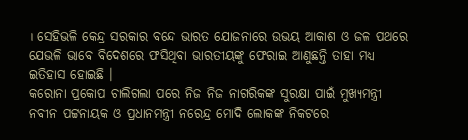। ସେହିଭଳି କେନ୍ଦ୍ର ସରକାର ବନ୍ଦେ ଭାରତ ଯୋଜନାରେ ଉଭୟ ଆକାଶ ଓ ଜଳ ପଥରେ ଯେଭଳି ଭାବେ ବିଦେଶରେ ଫସିଥିବା ଭାରତୀୟଙ୍କୁ ଫେରାଇ ଆଣୁଛନ୍ତି ତାହା ମଧ୍ୟ
ଇତିହାସ ହୋଇଛି ।
କରୋନା ପ୍ରକୋପ ଚାଲିଗଲା ପରେ ନିଜ ନିଜ ନାଗରିକଙ୍କ ସୁରକ୍ଷା ପାଇଁ ମୁଖ୍ୟମନ୍ତ୍ରୀ ନବୀନ ପଟ୍ଟନାୟକ ଓ ପ୍ରଧାନମନ୍ତ୍ରୀ ନରେନ୍ଦ୍ର ମୋଦି ଲୋକଙ୍କ ନିକଟରେ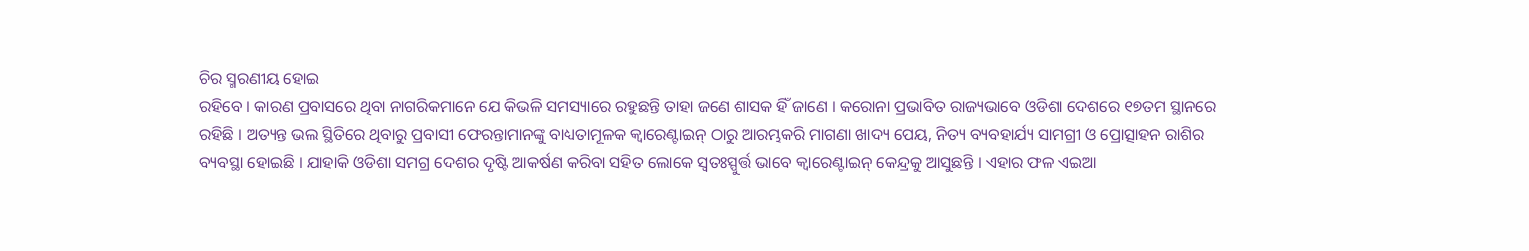ଚିର ସ୍ମରଣୀୟ ହୋଇ
ରହିବେ । କାରଣ ପ୍ରବାସରେ ଥିବା ନାଗରିକମାନେ ଯେ କିଭଳି ସମସ୍ୟାରେ ରହୁଛନ୍ତି ତାହା ଜଣେ ଶାସକ ହିଁ ଜାଣେ । କରୋନା ପ୍ରଭାବିତ ରାଜ୍ୟଭାବେ ଓଡିଶା ଦେଶରେ ୧୭ତମ ସ୍ଥାନରେ
ରହିଛି । ଅତ୍ୟନ୍ତ ଭଲ ସ୍ଥିତିରେ ଥିବାରୁ ପ୍ରବାସୀ ଫେରନ୍ତାମାନଙ୍କୁ ବାଧ୍ୟତାମୂଳକ କ୍ୱାରେଣ୍ଟାଇନ୍ ଠାରୁ ଆରମ୍ଭକରି ମାଗଣା ଖାଦ୍ୟ ପେୟ, ନିତ୍ୟ ବ୍ୟବହାର୍ଯ୍ୟ ସାମଗ୍ରୀ ଓ ପ୍ରୋତ୍ସାହନ ରାଶିର
ବ୍ୟବସ୍ଥା ହୋଇଛି । ଯାହାକି ଓଡିଶା ସମଗ୍ର ଦେଶର ଦୃଷ୍ଟି ଆକର୍ଷଣ କରିବା ସହିତ ଲୋକେ ସ୍ୱତଃସ୍ପୁର୍ତ୍ତ ଭାବେ କ୍ୱାରେଣ୍ଟାଇନ୍ କେନ୍ଦ୍ରକୁ ଆସୁଛନ୍ତି । ଏହାର ଫଳ ଏଇଆ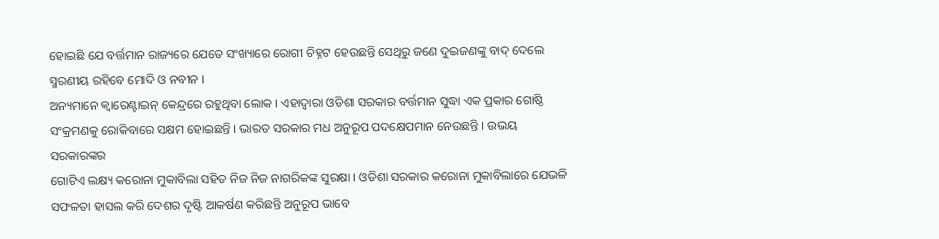ହୋଇଛି ଯେ ବର୍ତ୍ତମାନ ରାଜ୍ୟରେ ଯେତେ ସଂଖ୍ୟାରେ ରୋଗୀ ଚିହ୍ନଟ ହେଉଛନ୍ତି ସେଥିରୁ ଜଣେ ଦୁଇଜଣଙ୍କୁ ବାଦ୍ ଦେଲେ
ସ୍ମରଣୀୟ ରହିବେ ମୋଦି ଓ ନବୀନ ।
ଅନ୍ୟମାନେ କ୍ୱାରେଣ୍ଟାଇନ୍ କେନ୍ଦ୍ରରେ ରହୁଥିବା ଲୋକ । ଏହାଦ୍ୱାରା ଓଡିଶା ସରକାର ବର୍ତ୍ତମାନ ସୁଦ୍ଧା ଏକ ପ୍ରକାର ଗୋଷ୍ଠି ସଂକ୍ରମଣକୁ ରୋକିବାରେ ସକ୍ଷମ ହୋଇଛନ୍ତି । ଭାରତ ସରକାର ମଧ ଅନୁରୂପ ପଦକ୍ଷେପମାନ ନେଉଛନ୍ତି । ଉଭୟ ସରକାରଙ୍କର
ଗୋଟିଏ ଲକ୍ଷ୍ୟ କରୋନା ମୁକାବିଲା ସହିତ ନିଜ ନିଜ ନାଗରିକଙ୍କ ସୁରକ୍ଷା । ଓଡିଶା ସରକାର କରୋନା ମୁକାବିଲାରେ ଯେଭଳି ସଫଳତା ହାସଲ କରି ଦେଶର ଦୃଷ୍ଟି ଆକର୍ଷଣ କରିଛନ୍ତି ଅନୁରୂପ ଭାବେ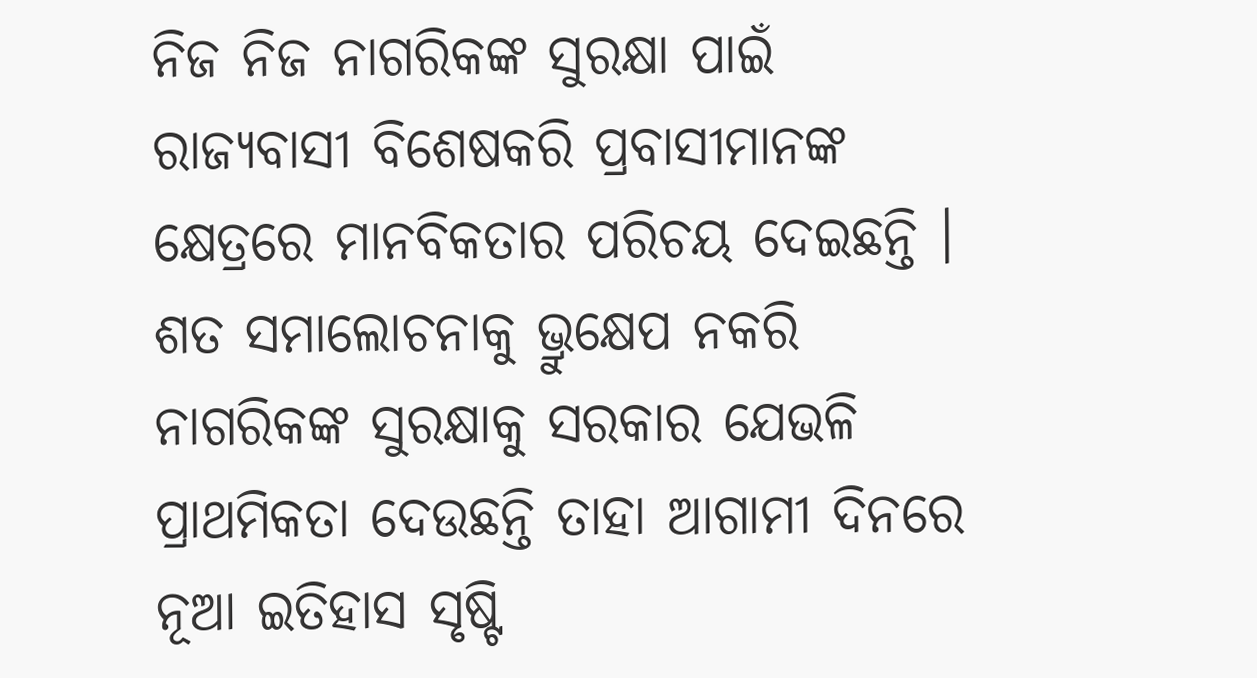ନିଜ ନିଜ ନାଗରିକଙ୍କ ସୁରକ୍ଷା ପାଇଁ ରାଜ୍ୟବାସୀ ବିଶେଷକରି ପ୍ରବାସୀମାନଙ୍କ କ୍ଷେତ୍ରରେ ମାନବିକତାର ପରିଚୟ ଦେଇଛନ୍ତି । ଶତ ସମାଲୋଚନାକୁ ଭ୍ରୁକ୍ଷେପ ନକରି ନାଗରିକଙ୍କ ସୁରକ୍ଷାକୁ ସରକାର ଯେଭଳି ପ୍ରାଥମିକତା ଦେଉଛନ୍ତି ତାହା ଆଗାମୀ ଦିନରେ ନୂଆ ଇତିହାସ ସୃଷ୍ଟି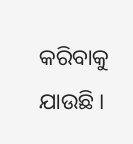କରିବାକୁ ଯାଉଛି ।